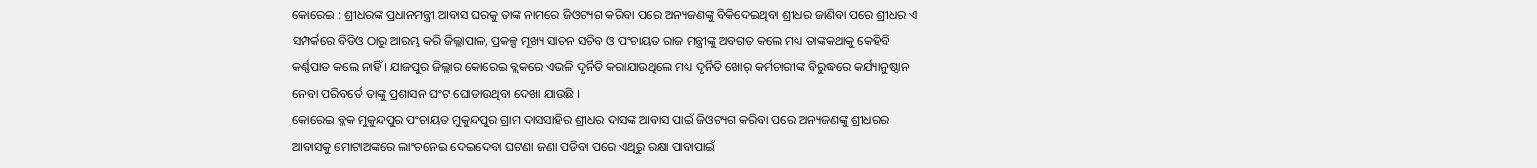କୋରେଇ : ଶ୍ରୀଧରଙ୍କ ପ୍ରଧାନମନ୍ତ୍ରୀ ଆବାସ ଘରକୁ ତାଙ୍କ ନାମରେ ଜିଓଟ୍ୟଗ କରିବା ପରେ ଅନ୍ୟଜଣଙ୍କୁ ବିକିଦେଇଥିବା ଶ୍ରୀଧର ଜାଣିବା ପରେ ଶ୍ରୀଧର ଏ ସମ୍ପର୍କରେ ବିଡିଓ ଠାରୁ ଆରମ୍ଭ କରି ଜିଲ୍ଲାପାଳ, ପ୍ରକଳ୍ପ ମୂଖ୍ୟ ସାଚନ ସଚିବ ଓ ପଂଚାୟତ ରାଜ ମନ୍ତ୍ରୀଙ୍କୁ ଅବଗତ କଲେ ମଧ୍ୟ ତାଙ୍କକଥାକୁ କେହିବି କର୍ଣ୍ଣପାତ କଲେ ନାହିଁ । ଯାଜପୁର ଜିଲ୍ଲାର କୋରେଇ ବ୍ଲକରେ ଏଭଳି ଦୃର୍ନିତି କରାଯାଉଥିଲେ ମଧ୍ୟ ଦୃର୍ନିତି ଖୋର୍ କର୍ମଚାରୀଙ୍କ ବିରୁଦ୍ଧରେ କର୍ଯ୍ୟାନୁଷ୍ଠାନ ନେବା ପରିବର୍ତେ ତାଙ୍କୁ ପ୍ରଶାସନ ଘଂଟ ଘୋଡାଉଥିବା ଦେଖା ଯାଉଛି ।
କୋରେଇ ବ୍ଳକ ମୁକୁନ୍ଦପୁର ପଂଚାୟତ ମୁକୁନ୍ଦପୁର ଗ୍ରାମ ଦାସସାହିର ଶ୍ରୀଧର ଦାସଙ୍କ ଆବାସ ପାଇଁ ଜିଓଟ୍ୟଗ କରିବା ପରେ ଅନ୍ୟଜଣଙ୍କୁ ଶ୍ରୀଧରର ଆବାସକୁ ମୋଟାଅଙ୍କରେ ଲାଂଚନେଇ ଦେଇଦେବା ଘଟଣା ଜଣା ପଡିବା ପରେ ଏଥିରୁ ରକ୍ଷା ପାବାପାଇଁ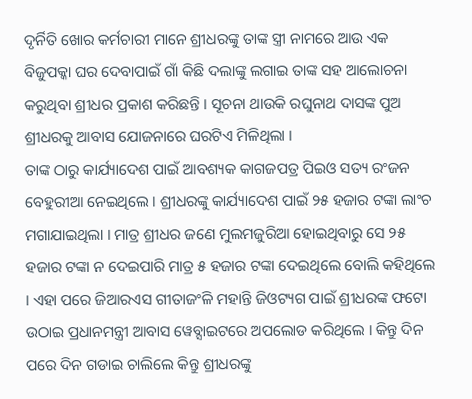ଦୃର୍ନିତି ଖୋର କର୍ମଚାରୀ ମାନେ ଶ୍ରୀଧରଙ୍କୁ ତାଙ୍କ ସ୍ତ୍ରୀ ନାମରେ ଆଉ ଏକ ବିଜୁପକ୍କା ଘର ଦେବାପାଇଁ ଗାଁ କିଛି ଦଲାଙ୍କୁ ଲଗାଇ ତାଙ୍କ ସହ ଆଲୋଚନା କରୁଥିବା ଶ୍ରୀଧର ପ୍ରକାଶ କରିଛନ୍ତି । ସୂଚନା ଥାଉକି ରଘୁନାଥ ଦାସଙ୍କ ପୁଅ ଶ୍ରୀଧରକୁ ଆବାସ ଯୋଜନାରେ ଘରଟିଏ ମିଳିଥିଲା ।
ତାଙ୍କ ଠାରୁ କାର୍ଯ୍ୟାଦେଶ ପାଇଁ ଆବଶ୍ୟକ କାଗଜପତ୍ର ପିଇଓ ସତ୍ୟ ରଂଜନ ବେହୁରୀଆ ନେଇଥିଲେ । ଶ୍ରୀଧରଙ୍କୁ କାର୍ଯ୍ୟାଦେଶ ପାଇଁ ୨୫ ହଜାର ଟଙ୍କା ଲାଂଚ ମଗାଯାଇଥିଲା । ମାତ୍ର ଶ୍ରୀଧର ଜଣେ ମୁଲମଜୁରିଆ ହୋଇଥିବାରୁ ସେ ୨୫ ହଜାର ଟଙ୍କା ନ ଦେଇପାରି ମାତ୍ର ୫ ହଜାର ଟଙ୍କା ଦେଇଥିଲେ ବୋଲି କହିଥିଲେ । ଏହା ପରେ ଜିଆରଏସ ଗୀତାଜଂଳି ମହାନ୍ତି ଜିଓଟ୍ୟଗ ପାଇଁ ଶ୍ରୀଧରଙ୍କ ଫଟୋ ଉଠାଇ ପ୍ରଧାନମନ୍ତ୍ରୀ ଆବାସ ୱେବ୍ସାଇଟରେ ଅପଲୋଡ କରିଥିଲେ । କିନ୍ତୁ ଦିନ ପରେ ଦିନ ଗଡାଇ ଚାଲିଲେ କିନ୍ତୁ ଶ୍ରୀଧରଙ୍କୁ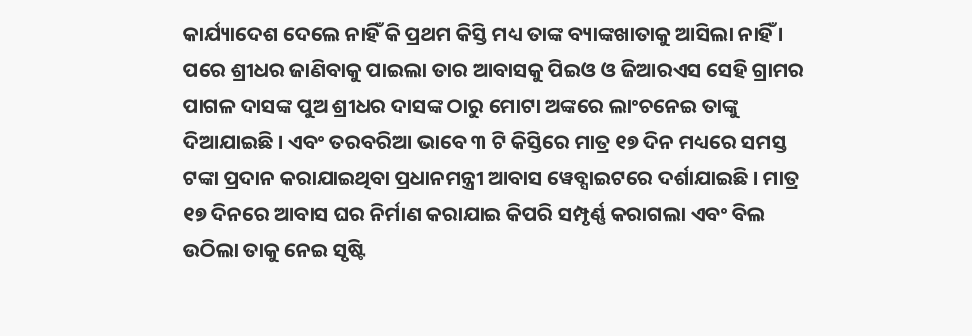କାର୍ଯ୍ୟାଦେଶ ଦେଲେ ନାହିଁ କି ପ୍ରଥମ କିସ୍ତି ମଧ୍ୟ ତାଙ୍କ ବ୍ୟାଙ୍କଖାତାକୁ ଆସିଲା ନାହିଁ ।
ପରେ ଶ୍ରୀଧର ଜାଣିବାକୁ ପାଇଲା ତାର ଆବାସକୁ ପିଇଓ ଓ ଜିଆରଏସ ସେହି ଗ୍ରାମର ପାଗଳ ଦାସଙ୍କ ପୁଅ ଶ୍ରୀଧର ଦାସଙ୍କ ଠାରୁ ମୋଟା ଅଙ୍କରେ ଲାଂଚନେଇ ତାଙ୍କୁ ଦିଆଯାଇଛି । ଏବଂ ତରବରିଆ ଭାବେ ୩ ଟି କିସ୍ତିରେ ମାତ୍ର ୧୭ ଦିନ ମଧ୍ୟରେ ସମସ୍ତ ଟଙ୍କା ପ୍ରଦାନ କରାଯାଇଥିବା ପ୍ରଧାନମନ୍ତ୍ରୀ ଆବାସ ୱେବ୍ସାଇଟରେ ଦର୍ଶାଯାଇଛି । ମାତ୍ର ୧୭ ଦିନରେ ଆବାସ ଘର ନିର୍ମାଣ କରାଯାଇ କିପରି ସମ୍ପୃର୍ଣ୍ଣ କରାଗଲା ଏବଂ ବିଲ ଉଠିଲା ତାକୁ ନେଇ ସୃଷ୍ଟି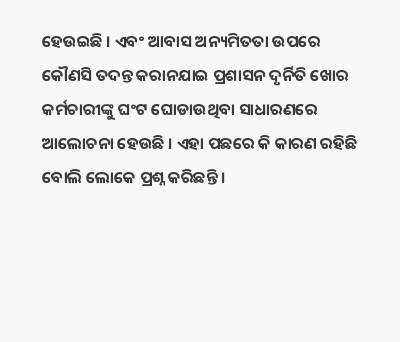ହେଉଇଛି । ଏବଂ ଆବାସ ଅନ୍ୟମିତତା ଉପରେ କୌଣସି ତଦନ୍ତ କରାନଯାଇ ପ୍ରଶାସନ ଦୃର୍ନିତି ଖୋର କର୍ମଚାରୀଙ୍କୁ ଘଂଟ ଘୋଡାଉଥିବା ସାଧାରଣରେ ଆଲୋଚନା ହେଉଛି । ଏହା ପଛରେ କି କାରଣ ରହିଛି ବୋଲି ଲୋକେ ପ୍ରଶ୍ନ କରିଛନ୍ତି ।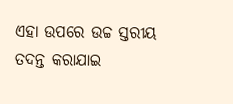ଏହା ଉପରେ ଉଚ୍ଚ ସ୍ତରୀୟ ତଦନ୍ତ କରାଯାଇ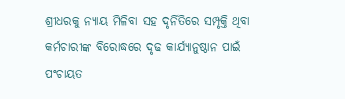ଶ୍ରୀଧରକୁ ନ୍ୟାୟ ମିଳିବା ସହ ଦୃର୍ନିତିରେ ସମ୍ପୃକ୍ତି ଥିବା କର୍ମଚାରୀଙ୍କ ବିରୋଦ୍ଧରେ ଦୃଢ କାର୍ଯ୍ୟାନୁଷ୍ଠାନ ପାଇଁ ପଂଚାୟତ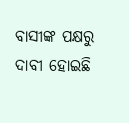ବାସୀଙ୍କ ପକ୍ଷରୁ ଦାବୀ ହୋଇଛି